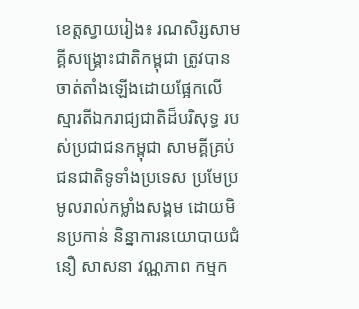ខេត្តស្វាយរៀង៖ រណសិរ្សសាមគ្គីសង្គ្រោះជាតិកម្ពុជា ត្រូវបានចាត់តាំងឡើងដោយផ្អែកលើស្មារតីឯករាជ្យជាតិដ៏បរិសុទ្ធ របស់ប្រជាជនកម្ពុជា សាមគ្គីគ្រប់ជនជាតិទូទាំងប្រទេស ប្រមែប្រមូលរាល់កម្លាំងសង្គម ដោយមិនប្រកាន់ និន្នាការនយោបាយជំនឿ សាសនា វណ្ណភាព កម្មក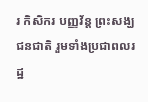រ កិសិករ បញ្ញវ័ន្ដ ព្រះសង្ឃ ជនជាតិ រួមទាំងប្រជាពលរដ្ឋ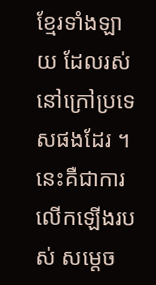ខ្មែរទាំងឡាយ ដែលរស់នៅក្រៅប្រទេសផងដែរ ។ នេះគឺជាការលើកឡើងរបស់ សម្តេច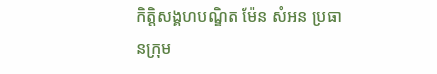កិត្តិសង្គហបណ្ឌិត ម៉ែន សំអន ប្រធានក្រុម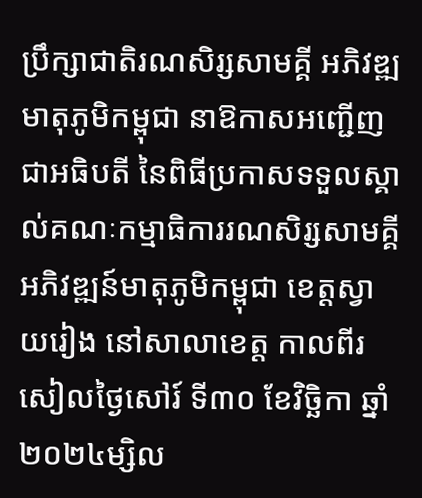ប្រឹក្សាជាតិរណសិរ្សសាមគ្គី អភិវឌ្ឍមាតុភូមិកម្ពុជា នាឱកាសអញ្ជើញជាអធិបតី នៃពិធីប្រកាសទទួលស្គាល់គណៈកម្មាធិការរណសិរ្សសាមគ្គី អភិវឌ្ឍន៍មាតុភូមិកម្ពុជា ខេត្តស្វាយរៀង នៅសាលាខេត្ត កាលពីរសៀលថ្ងៃសៅរ៍ ទី៣០ ខែវិច្ឆិកា ឆ្នាំ២០២៤ម្សិល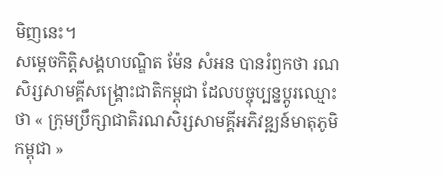មិញនេះ។
សម្តេចកិត្តិសង្គហបណ្ឌិត ម៉ែន សំអន បានរំឭកថា រណសិរ្សសាមគ្គីសង្គ្រោះជាតិកម្ពុជា ដែលបច្ចុប្បន្នប្តូរឈ្មោះថា « ក្រុមប្រឹក្សាជាតិរណសិរ្សសាមគ្គីអភិវឌ្ឍន៍មាតុភូមិកម្ពុជា »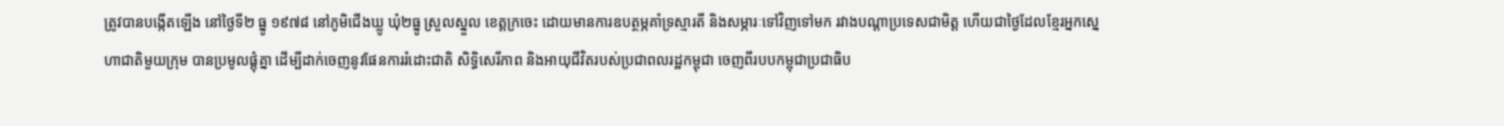ត្រូវបានបង្កើតឡើង នៅថ្ងៃទី២ ធ្នូ ១៩៧៨ នៅភូមិជើងឃ្លូ ឃុំ២ធ្នូ ស្រួលស្នួល ខេត្តក្រចេះ ដោយមានការឧបត្ថម្ភគាំទ្រស្មារតី និងសម្ភារៈទៅវិញទៅមក រវាងបណ្តាប្រទេសជាមិត្ត ហើយជាថ្ងៃដែលខ្មែរអ្នកស្នេហាជាតិមួយក្រុម បានប្រមូលផ្តុំគ្នា ដើម្បីដាក់ចេញនូវផែនការរំដោះជាតិ សិទ្ធិសេរីភាព និងអាយុជីវិតរបស់ប្រជាពលរដ្ឋកម្ពុជា ចេញពីរបបកម្ពុជាប្រជាធិប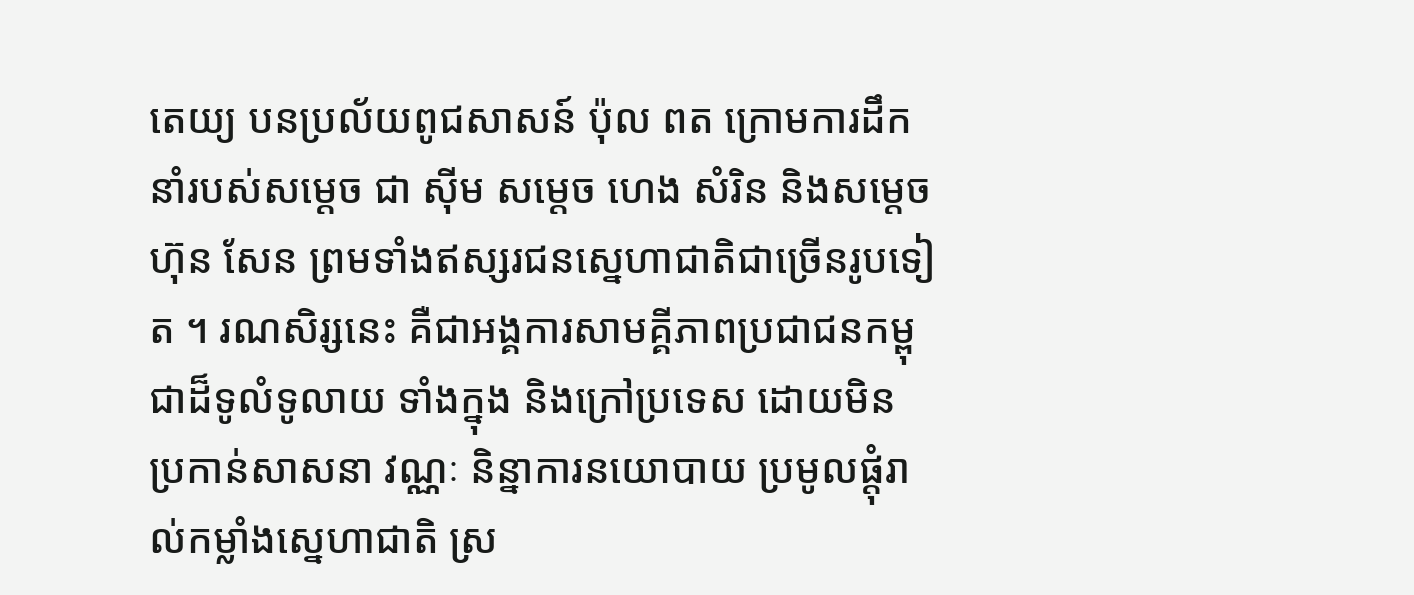តេយ្យ បនប្រល័យពូជសាសន៍ ប៉ុល ពត ក្រោមការដឹកនាំរបស់សម្តេច ជា ស៊ីម សម្តេច ហេង សំរិន និងសម្តេច ហ៊ុន សែន ព្រមទាំងឥស្សរជនស្នេហាជាតិជាច្រើនរូបទៀត ។ រណសិរ្សនេះ គឺជាអង្គការសាមគ្គីភាពប្រជាជនកម្ពុជាដ៏ទូលំទូលាយ ទាំងក្នុង និងក្រៅប្រទេស ដោយមិន ប្រកាន់សាសនា វណ្ណៈ និន្នាការនយោបាយ ប្រមូលផ្ដុំរាល់កម្លាំងស្នេហាជាតិ ស្រ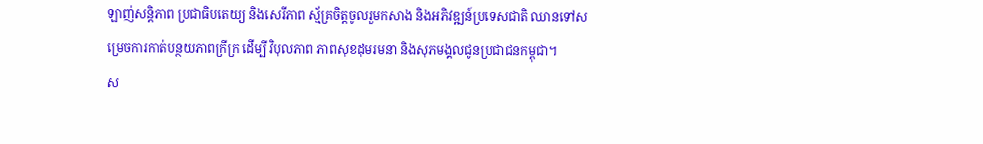ឡាញ់សន្តិភាព ប្រជាធិបតេយ្យ និងសេរីភាព ស្ម័គ្រចិត្តចូលរួមកសាង និងអភិវឌ្ឍន៍ប្រទេសជាតិ ឈានទៅសម្រេចការកាត់បន្ថយភាពក្រីក្រ ដើម្បី វិបុលភាព ភាពសុខដុមរមនា និងសុភមង្គលជូនប្រជាជនកម្ពុជា។
ស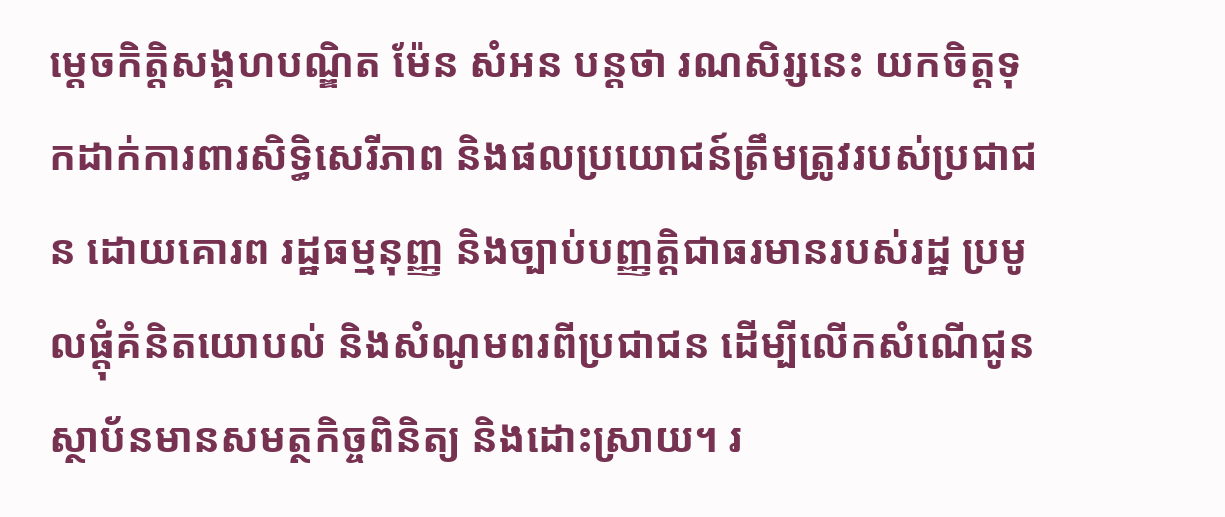ម្ដេចកិត្តិសង្គហបណ្ឌិត ម៉ែន សំអន បន្តថា រណសិរ្សនេះ យកចិត្តទុកដាក់ការពារសិទ្ធិសេរីភាព និងផលប្រយោជន៍ត្រឹមត្រូវរបស់ប្រជាជន ដោយគោរព រដ្ឋធម្មនុញ្ញ និងច្បាប់បញ្ញត្តិជាធរមានរបស់រដ្ឋ ប្រមូលផ្តុំគំនិតយោបល់ និងសំណូមពរពីប្រជាជន ដើម្បីលើកសំណើជូនស្ថាប័នមានសមត្ថកិច្ចពិនិត្យ និងដោះស្រាយ។ រ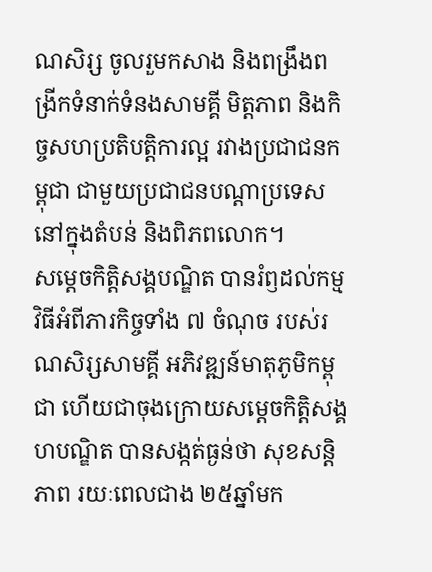ណសិរ្ស ចូលរួមកសាង និងពង្រឹងពង្រីកទំនាក់ទំនងសាមគ្គី មិត្តភាព និងកិច្ចសហប្រតិបត្តិការល្អ រវាងប្រជាជនកម្ពុជា ជាមួយប្រជាជនបណ្តាប្រទេសនៅក្នុងតំបន់ និងពិភពលោក។
សម្ដេចកិត្តិសង្គបណ្ឌិត បានរំឭដល់កម្មវិធីអំពីភារកិច្ចទាំង ៧ ចំណុច របស់រណសិរ្សសាមគ្គី អភិវឌ្ឍន៍មាតុភូមិកម្ពុជា ហើយជាចុងក្រោយសម្ដេចកិត្តិសង្គហបណ្ឌិត បានសង្កត់ធ្ងន់ថា សុខសន្តិភាព រយៈពេលជាង ២៥ឆ្នាំមក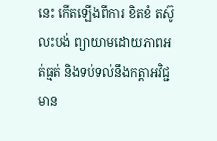នេះ កើតឡើងពីការ ខិតខំ តស៊ូ លះបង់ ព្យាយាមដោយភាពអត់ធ្មត់ និងទប់ទល់នឹងកត្តាអវិជ្ជមាន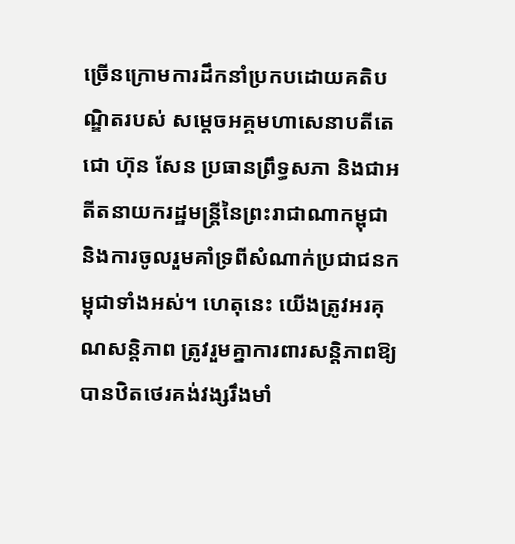ច្រើនក្រោមការដឹកនាំប្រកបដោយគតិបណ្ឌិតរបស់ សម្តេចអគ្គមហាសេនាបតីតេជោ ហ៊ុន សែន ប្រធានព្រឹទ្ធសភា និងជាអតីតនាយករដ្ឋមន្ត្រីនៃព្រះរាជាណាកម្ពុជា និងការចូលរួមគាំទ្រពីសំណាក់ប្រជាជនកម្ពុជាទាំងអស់។ ហេតុនេះ យើងត្រូវអរគុណសន្តិភាព ត្រូវរួមគ្នាការពារសន្តិភាពឱ្យបានឋិតថេរគង់វង្សរឹងមាំ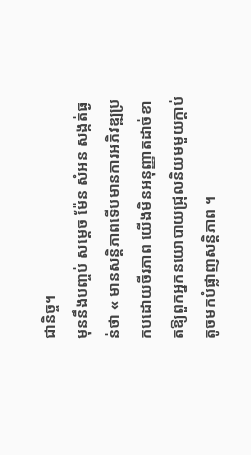ជានិច្ច។
មុននឹងបញ្ចប់ សម្ដេច ម៉ែន សំអន សង្កត់ធ្ងន់ថា « មានសន្តិភាពទើបមានការអភិវឌ្ឍប្រកបដោយចីរភាព យើងមិនអនុញ្ញាតដាច់ខាតឱ្យពួកអ្នកនយោបាយជ្រុលនិយមមួយក្ដាប់តូចមកបំផ្លាញសន្តិភាព ។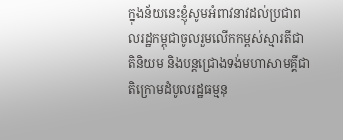ក្នុងន័យនេះខ្ញុំសូមអំពាវនាវដល់ប្រជាពលរដ្ឋកម្ពុជាចូលរួមលើកកម្ពស់ស្មារតីជាតិនិយម និងបន្តជ្រោងទង់មហាសាមគ្គីជាតិក្រោមដំបូលរដ្ឋធម្មនុ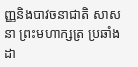ញ្ញនិងបាវចនាជាតិ សាសនា ព្រះមហាក្សត្រ ប្រឆាំងដា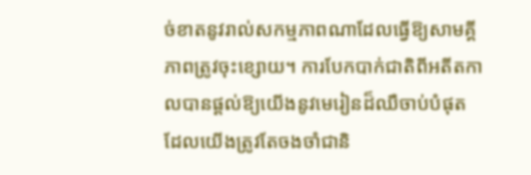ច់ខាតនូវរាល់សកម្មភាពណាដែលធ្វើឱ្យសាមគ្គីភាពត្រូវចុះខ្សោយ។ ការបែកបាក់ជាតិពីអតីតកាលបានផ្ដល់ឱ្យយើងនូវមេរៀនដ៏ឈឺចាប់បំផុត ដែលយើងត្រូវតែចងចាំជានិ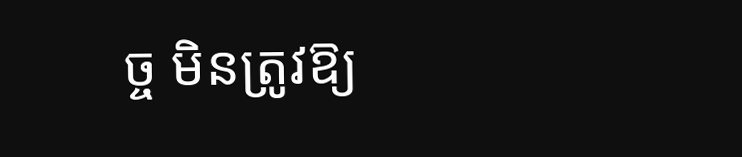ច្ច មិនត្រូវឱ្យ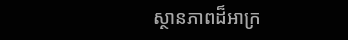ស្ថានភាពដ៏អាក្រ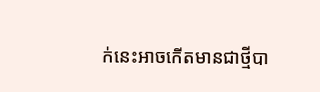ក់នេះអាចកើតមានជាថ្មីបា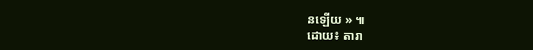នឡើយ » ៕
ដោយ៖ តារា